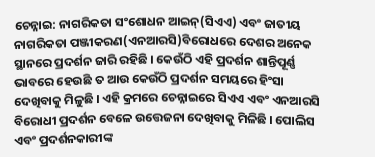ଚେନ୍ନାଇ: ନାଗରିକତା ସଂଶୋଧନ ଆଇନ୍(ସିଏଏ) ଏବଂ ଜାତୀୟ ନାଗରିକତା ପଞ୍ଜୀକରଣ(ଏନଆରସି)ବିରୋଧରେ ଦେଶର ଅନେକ ସ୍ଥାନରେ ପ୍ରଦର୍ଶନ ଜାରି ରହିଛି । କେଉଁଠି ଏହି ପ୍ରଦର୍ଶନ ଶାନ୍ତିପୂର୍ଣ୍ଣ ଭାବରେ ହେଉଛି ତ ଆଉ କେଉଁଠି ପ୍ରଦର୍ଶନ ସମୟରେ ହିଂସା ଦେଖିବାକୁ ମିଳୁଛି । ଏହି କ୍ରମରେ ଚେନ୍ନାଇରେ ସିଏଏ ଏବଂ ଏନଆରସି ବିରୋଧୀ ପ୍ରଦର୍ଶନ ବେଳେ ଉତ୍ତେଜନା ଦେଖିବାକୁ ମିଳିଛି । ପୋଲିସ ଏବଂ ପ୍ରଦର୍ଶନକାରୀଙ୍କ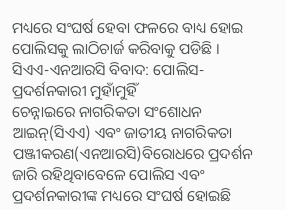ମଧ୍ୟରେ ସଂଘର୍ଷ ହେବା ଫଳରେ ବାଧ୍ୟ ହୋଇ ପୋଲିସକୁ ଲାଠିଚାର୍ଜ କରିବାକୁ ପଡିଛି ।
ସିଏଏ-ଏନଆରସି ବିବାଦ: ପୋଲିସ-ପ୍ରଦର୍ଶନକାରୀ ମୁହାଁମୁହିଁ
ଚେନ୍ନାଇରେ ନାଗରିକତା ସଂଶୋଧନ ଆଇନ୍(ସିଏଏ) ଏବଂ ଜାତୀୟ ନାଗରିକତା ପଞ୍ଜୀକରଣ(ଏନଆରସି)ବିରୋଧରେ ପ୍ରଦର୍ଶନ ଜାରି ରହିଥିବାବେଳେ ପୋଲିସ ଏବଂ ପ୍ରଦର୍ଶନକାରୀଙ୍କ ମଧ୍ୟରେ ସଂଘର୍ଷ ହୋଇଛି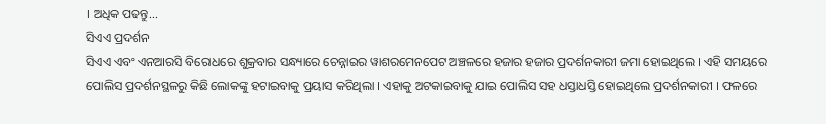। ଅଧିକ ପଢନ୍ତୁ...
ସିଏଏ ପ୍ରଦର୍ଶନ
ସିଏଏ ଏବଂ ଏନଆରସି ବିରୋଧରେ ଶୁକ୍ରବାର ସନ୍ଧ୍ୟାରେ ଚେନ୍ନାଇର ୱାଶରମେନପେଟ ଅଞ୍ଚଳରେ ହଜାର ହଜାର ପ୍ରଦର୍ଶନକାରୀ ଜମା ହୋଇଥିଲେ । ଏହି ସମୟରେ ପୋଲିସ ପ୍ରଦର୍ଶନସ୍ଥଳରୁ କିଛି ଲୋକଙ୍କୁ ହଟାଇବାକୁ ପ୍ରୟାସ କରିଥିଲା । ଏହାକୁ ଅଟକାଇବାକୁ ଯାଇ ପୋଲିସ ସହ ଧସ୍ତାଧସ୍ତି ହୋଇଥିଲେ ପ୍ରଦର୍ଶନକାରୀ । ଫଳରେ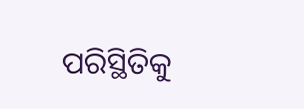ପରିସ୍ଥିତିକୁ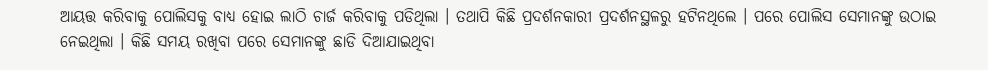ଆୟତ୍ତ କରିବାକୁ ପୋଲିସକୁ ବାଧ୍ୟ ହୋଇ ଲାଠି ଚାର୍ଜ କରିବାକୁ ପଡିଥିଲା । ତଥାପି କିଛି ପ୍ରଦର୍ଶନକାରୀ ପ୍ରଦର୍ଶନସ୍ଥଳରୁ ହଟିନଥିଲେ । ପରେ ପୋଲିସ ସେମାନଙ୍କୁ ଉଠାଇ ନେଇଥିଲା । କିଛି ସମୟ ରଖିବା ପରେ ସେମାନଙ୍କୁ ଛାଡି ଦିଆଯାଇଥିବା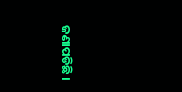ଜଣାପଡିଛି ।